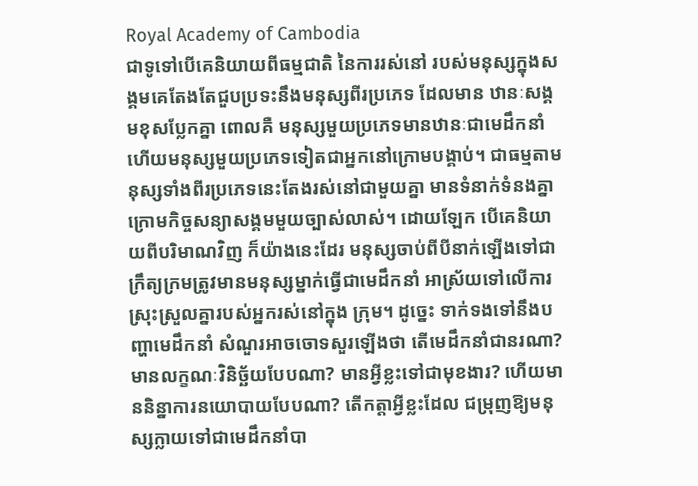Royal Academy of Cambodia
ជាទូទៅបើគេនិយាយពីធម្មជាតិ នៃការរស់នៅ របស់មនុស្សក្នុងសង្គមគេតែងតែជួបប្រទះនឹងមនុស្សពីរប្រភេទ ដែលមាន ឋានៈសង្គមខុសប្លែកគ្នា ពោលគឺ មនុស្សមួយប្រភេទមានឋានៈជាមេដឹកនាំ ហើយមនុស្សមួយប្រភេទទៀតជាអ្នកនៅក្រោមបង្គាប់។ ជាធម្មតាមនុស្សទាំងពីរប្រភេទនេះតែងរស់នៅជាមួយគ្នា មានទំនាក់ទំនងគ្នា ក្រោមកិច្ចសន្យាសង្គមមួយច្បាស់លាស់។ ដោយឡែក បើគេនិយាយពីបរិមាណវិញ ក៏យ៉ាងនេះដែរ មនុស្សចាប់ពីបីនាក់ឡើងទៅជាក្រឹត្យក្រមត្រូវមានមនុស្សម្នាក់ធ្វើជាមេដឹកនាំ អាស្រ័យទៅលើការស្រុះស្រួលគ្នារបស់អ្នករស់នៅក្នុង ក្រុម។ ដូច្នេះ ទាក់ទងទៅនឹងបញ្ហាមេដឹកនាំ សំណួរអាចចោទសួរឡើងថា តើមេដឹកនាំជានរណា? មានលក្ខណៈវិនិច្ឆ័យបែបណា? មានអ្វីខ្លះទៅជាមុខងារ? ហើយមាននិន្នាការនយោបាយបែបណា? តើកត្ដាអ្វីខ្លះដែល ជម្រុញឱ្យមនុស្សក្លាយទៅជាមេដឹកនាំបា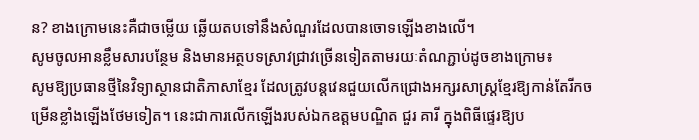ន? ខាងក្រោមនេះគឺជាចម្លើយ ឆ្លើយតបទៅនឹងសំណួរដែលបានចោទឡើងខាងលើ។
សូមចូលអានខ្លឹមសារបន្ថែម និងមានអត្ថបទស្រាវជ្រាវច្រើនទៀតតាមរយៈតំណភ្ជាប់ដូចខាងក្រោម៖
សូមឱ្យប្រធានថ្មីនៃវិទ្យាស្ថានជាតិភាសាខ្មែរ ដែលត្រូវបន្តវេនជួយលើកជ្រោងអក្សរសាស្ត្រខ្មែរឱ្យកាន់តែរីកចម្រើនខ្លាំងឡើងថែមទៀត។ នេះជាការលើកឡើងរបស់ឯកឧត្ដមបណ្ឌិត ជួរ គារី ក្នុងពិធីផ្ទេរឱ្យប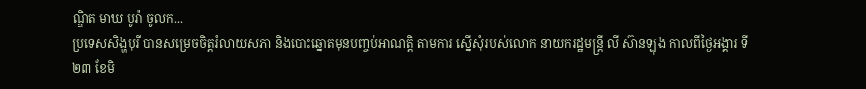ណ្ឌិត មាឃ បូរ៉ា ចូលក...
ប្រទេសសិង្ហបុរី បានសម្រេចចិត្តរំលាយសភា និងបោះឆ្នោតមុនបញ្ចប់អាណត្តិ តាមការ ស្នើសុំរបស់លោក នាយករដ្ឋមន្ត្រី លី ស៊ានឡុង កាលពីថ្ងៃអង្គារ ទី២៣ ខែមិ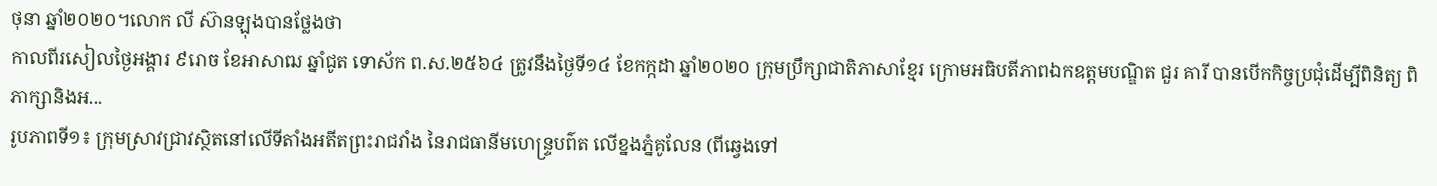ថុនា ឆ្នាំ២០២០។លោក លី ស៊ានឡុងបានថ្លែងថា
កាលពីរសៀលថ្ងៃអង្គារ ៩រោច ខែអាសាឍ ឆ្នាំជូត ទោស័ក ព.ស.២៥៦៤ ត្រូវនឹងថ្ងៃទី១៤ ខែកក្កដា ឆ្នាំ២០២០ ក្រុមប្រឹក្សាជាតិភាសាខ្មែរ ក្រោមអធិបតីភាពឯកឧត្តមបណ្ឌិត ជួរ គារី បានបើកកិច្ចប្រជុំដើម្បីពិនិត្យ ពិភាក្សានិងអ...
រូបភាពទី១៖ ក្រុមស្រាវជ្រាវស្ថិតនៅលើទីតាំងអតីតព្រះរាជវាំង នៃរាជធានីមហេន្រ្ទបព៌ត លើខ្នងភ្នំគូលែន (ពីឆ្វេងទៅ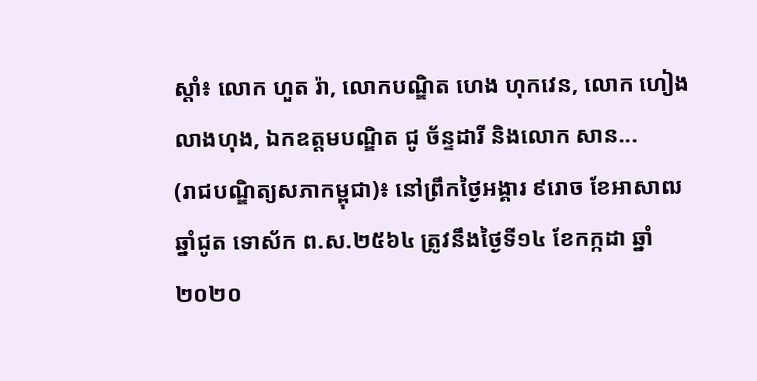ស្តាំ៖ លោក ហួត រ៉ា, លោកបណ្ឌិត ហេង ហុកវេន, លោក ហៀង លាងហុង, ឯកឧត្តមបណ្ឌិត ជូ ច័ន្ទដារី និងលោក សាន...
(រាជបណ្ឌិត្យសភាកម្ពុជា)៖ នៅព្រឹកថ្ងៃអង្គារ ៩រោច ខែអាសាឍ ឆ្នាំជូត ទោស័ក ព.ស.២៥៦៤ ត្រូវនឹងថ្ងៃទី១៤ ខែកក្កដា ឆ្នាំ២០២០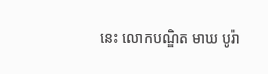នេះ លោកបណ្ឌិត មាឃ បូរ៉ា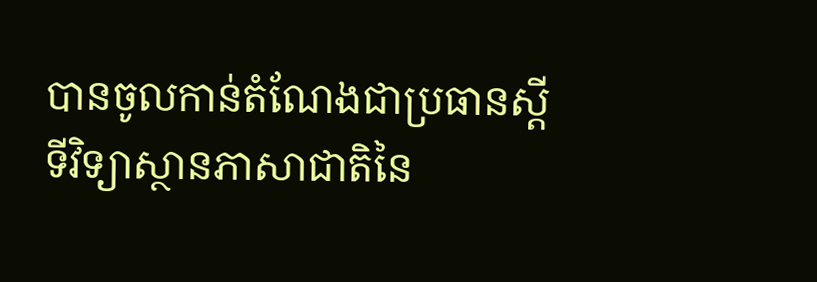បានចូលកាន់តំណែងជាប្រធានស្តីទីវិទ្យាស្ថានភាសាជាតិនៃ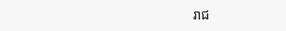រាជ